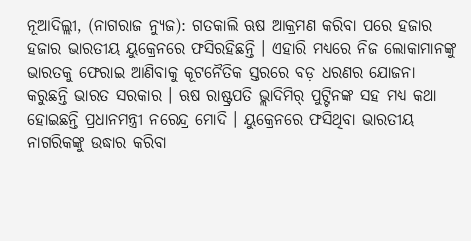ନୂଆଦିଲ୍ଲୀ, (ନାଗରାଜ ନ୍ୟୁଜ): ଗତକାଲି ଋଷ ଆକ୍ରମଣ କରିବା ପରେ ହଜାର ହଜାର ଭାରତୀୟ ୟୁକ୍ରେନରେ ଫସିରହିଛନ୍ତି । ଏହାରି ମଧ୍ୟରେ ନିଜ ଲୋକାମାନଙ୍କୁ ଭାରତକୁ ଫେରାଇ ଆଣିବାକୁ କୂଟନୈତିକ ସ୍ତରରେ ବଡ଼ ଧରଣର ଯୋଜନା କରୁଛନ୍ତି ଭାରତ ସରକାର । ଋଷ ରାଷ୍ଟ୍ରପତି ଭ୍ଲାଦିମିର୍ ପୁଟ୍ଟିନଙ୍କ ସହ ମଧ୍ୟ କଥା ହୋଇଛନ୍ତି ପ୍ରଧାନମନ୍ତ୍ରୀ ନରେନ୍ଦ୍ର ମୋଦି । ୟୁକ୍ରେନରେ ଫସିଥିବା ଭାରତୀୟ ନାଗରିକଙ୍କୁ ଉଦ୍ଧାର କରିବା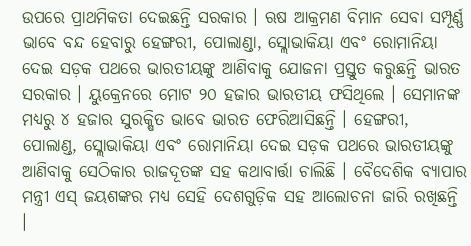ଉପରେ ପ୍ରାଥମିକତା ଦେଇଛନ୍ତି ସରକାର । ଋଷ ଆକ୍ରମଣ ବିମାନ ସେବା ସମ୍ପୂର୍ଣ୍ଣ ଭାବେ ବନ୍ଦ ହେବାରୁ ହେଙ୍ଗରୀ, ପୋଲାଣ୍ଡା, ସ୍ଲୋଭାକିୟା ଏବଂ ରୋମାନିୟା ଦେଇ ସଡ଼କ ପଥରେ ଭାରତୀୟଙ୍କୁ ଆଣିବାକୁ ଯୋଜନା ପ୍ରସ୍ତୁତ କରୁଛନ୍ତି ଭାରତ ସରକାର । ୟୁକ୍ରେନରେ ମୋଟ ୨୦ ହଜାର ଭାରତୀୟ ଫସିଥିଲେ । ସେମାନଙ୍କ ମଧ୍ୟରୁ ୪ ହଜାର ସୁରକ୍ଷିତ ଭାବେ ଭାରତ ଫେରିଆସିଛନ୍ତି । ହେଙ୍ଗରୀ, ପୋଲାଣ୍ଡ, ସ୍ଲୋଭାକିୟା ଏବଂ ରୋମାନିୟା ଦେଇ ସଡ଼କ ପଥରେ ଭାରତୀୟଙ୍କୁ ଆଣିବାକୁ ସେଠିକାର ରାଜଦୂତଙ୍କ ସହ କଥାବାର୍ତ୍ତା ଚାଲିଛି । ବୈଦେଶିକ ବ୍ୟାପାର ମନ୍ତ୍ରୀ ଏସ୍ ଜୟଶଙ୍କର ମଧ୍ୟ ସେହି ଦେଶଗୁଡ଼ିକ ସହ ଆଲୋଚନା ଜାରି ରଖିଛନ୍ତି ।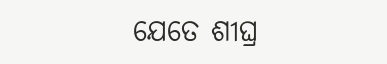ଯେତେ ଶୀଘ୍ର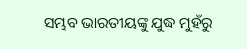ସମ୍ଭବ ଭାରତୀୟଙ୍କୁ ଯୁଦ୍ଧ ମୁହଁରୁ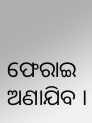ଫେରାଇ ଅଣାଯିବ ।